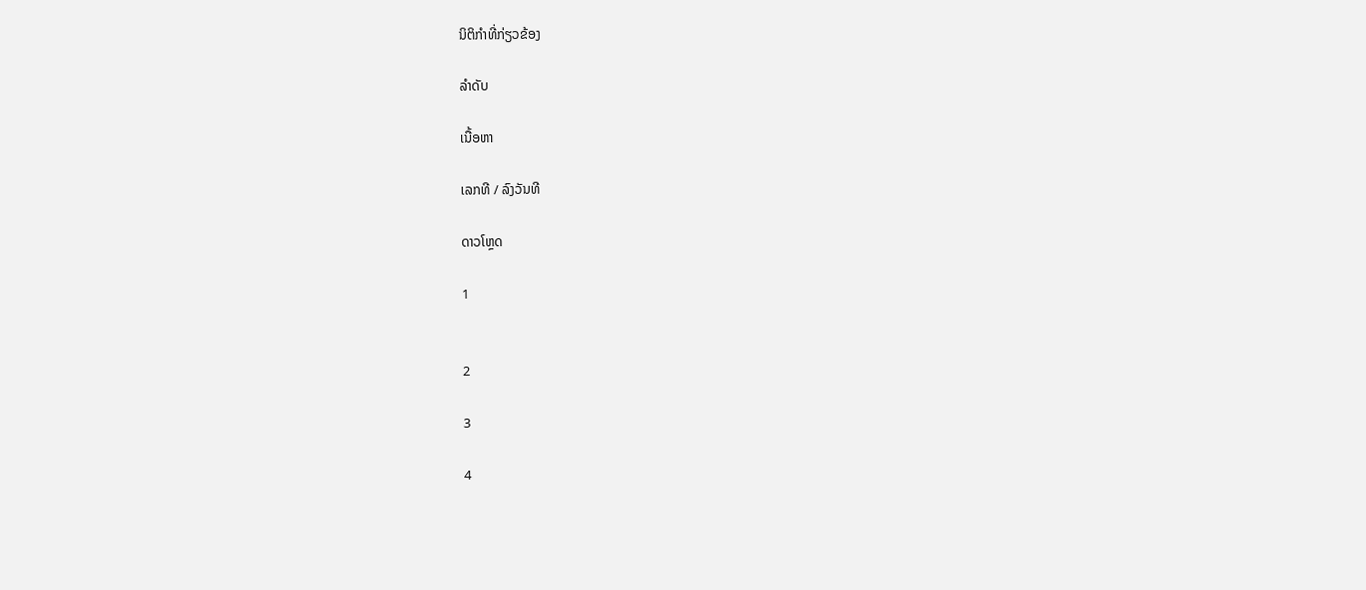ນິຕິກຳທີ່ກ່ຽວຂ້ອງ

ລຳດັບ

ເນື້ອຫາ

ເລກທີ / ລົງວັນທີ

ດາວໂຫຼດ

1


2

3

4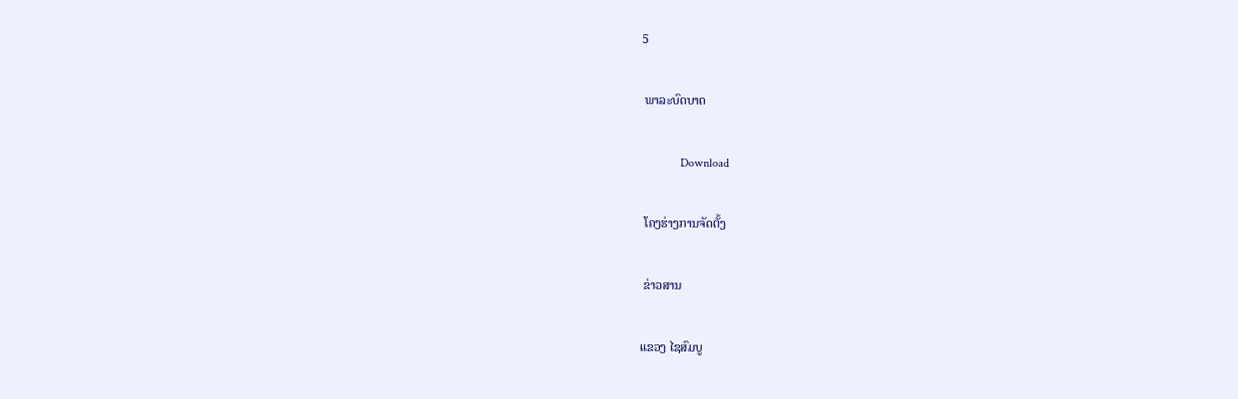5

 ພາລະບົດບາດ

             Download

 ໂຄງຮ່າງການຈັດຕັ້ງ

 ຂ່າວສານ

ແຂວງ ໄຊສົມບູ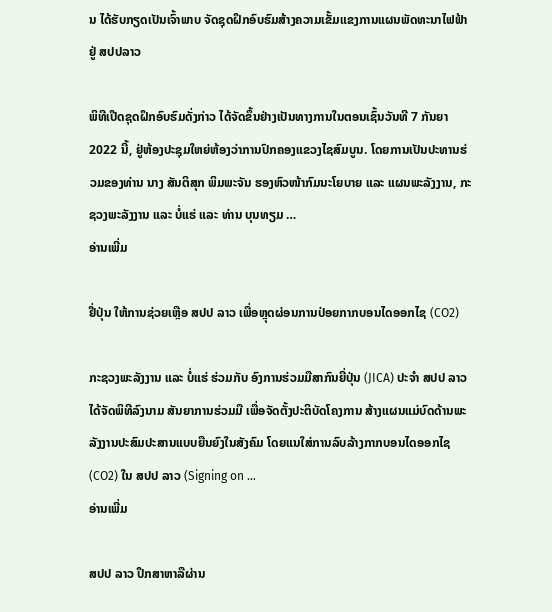ນ ໄດ້ຮັບກຽດເປັນເຈົ້າພາບ ຈັດຊຸດຝຶກອົບຮົມສ້າງຄວາມເຂັ້ມແຂງການແຜນພັດທະນາໄຟຟ້າ ຢູ່ ສປປລາວ

ພິທີເປີດຊຸດຝຶກອົບຮົມດັ່ງກ່າວ ໄດ້ຈັດຂຶ້ນຢ່າງເປັນທາງການໃນຕອນເຊົ້ນວັນທີ 7 ກັນຍາ 2022 ນີ້, ຢູ່ຫ້ອງປະຊຸມໃຫຍ່ຫ້ອງວ່າການປົກຄອງແຂວງໄຊສົມບູນ. ໂດຍການເປັນປະທານຮ່ວມຂອງທ່ານ ນາງ ສັນຕິສຸກ ພິມພະຈັນ ຮອງຫົວໜ້າກົມນະໂຍບາຍ ແລະ ແຜນພະລັງງານ, ກະຊວງພະລັງງານ ແລະ ບໍ່ແຮ່ ແລະ ທ່ານ ບຸນທຽມ …
ອ່ານເພີ່ມ

ຢີ່ປຸ່ນ ໃຫ້ການຊ່ວຍເຫຼືອ ສປປ ລາວ ເພື່ອຫຼຸດຜ່ອນການປ່ອຍກາກບອນໄດອອກໄຊ (CO2)

ກະຊວງພະລັງງານ ແລະ ບໍ່ແຮ່ ຮ່ວມກັບ ອົງການຮ່ວມມືສາກົນຍີ່ປຸ່ນ (JICA) ປະຈໍາ ສປປ ລາວ ໄດ້ຈັດພິທີລົງນາມ ສັນຍາການຮ່ວມມື ເພື່ອຈັດຕັ້ງປະຕິບັດໂຄງການ ສ້າງແຜນແມ່ບົດດ້ານພະລັງງານປະສົມປະສານແບບຍືນຍົງໃນສັງຄົມ ໂດຍແນໃສ່ການລົບລ້າງກາກບອນໄດອອກໄຊ (CO2) ໃນ ສປປ ລາວ (Signing on …
ອ່ານເພີ່ມ

ສປປ ລາວ ປຶກສາຫາລືຜ່ານ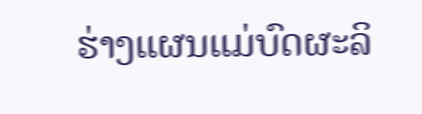ຮ່າງແຜນແມ່ບົດຜະລິ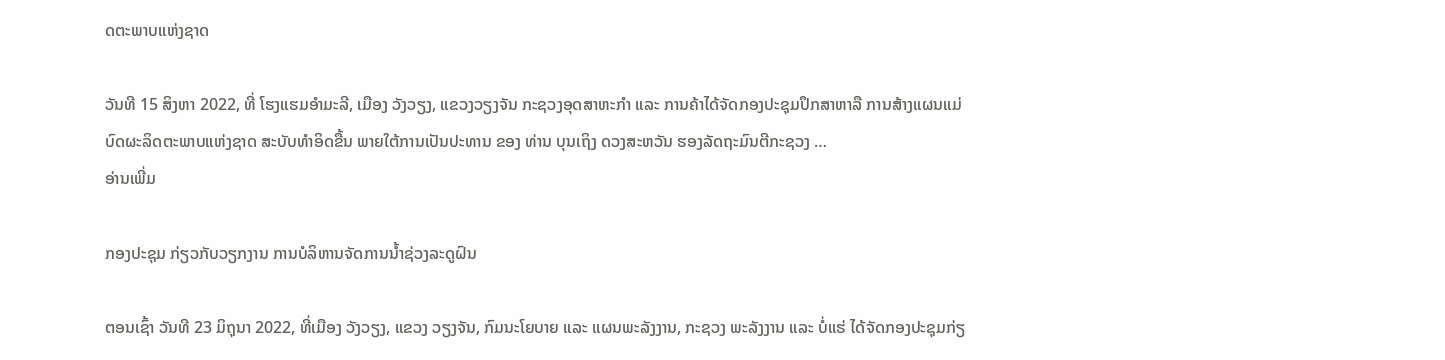ດຕະພາບແຫ່ງຊາດ

ວັນທີ 15 ສິງຫາ 2022, ທີ່ ໂຮງແຮມອໍາມະລີ, ເມືອງ ວັງວຽງ, ແຂວງວຽງຈັນ ກະຊວງອຸດສາຫະກຳ ແລະ ການຄ້າໄດ້ຈັດກອງປະຊຸມປຶກສາຫາລື ການສ້າງແຜນແມ່ບົດຜະລິດຕະພາບແຫ່ງຊາດ ສະບັບທຳອິດຂື້ນ ພາຍໃຕ້ການເປັນປະທານ ຂອງ ທ່ານ ບຸນເຖິງ ດວງສະຫວັນ ຮອງລັດຖະມົນຕີກະຊວງ …
ອ່ານເພີ່ມ

ກອງປະຊຸມ ກ່ຽວກັບວຽກງານ ການບໍລິຫານຈັດການນໍ້າຊ່ວງລະດູຝົນ

ຕອນເຊົ້າ ວັນທີ 23 ມິຖຸນາ 2022, ທີ່ເມືອງ ວັງວຽງ, ແຂວງ ວຽງຈັນ, ກົມນະໂຍບາຍ ແລະ ແຜນພະລັງງານ, ກະຊວງ ພະລັງງານ ແລະ ບໍ່ແຮ່ ໄດ້ຈັດກອງປະຊຸມກ່ຽ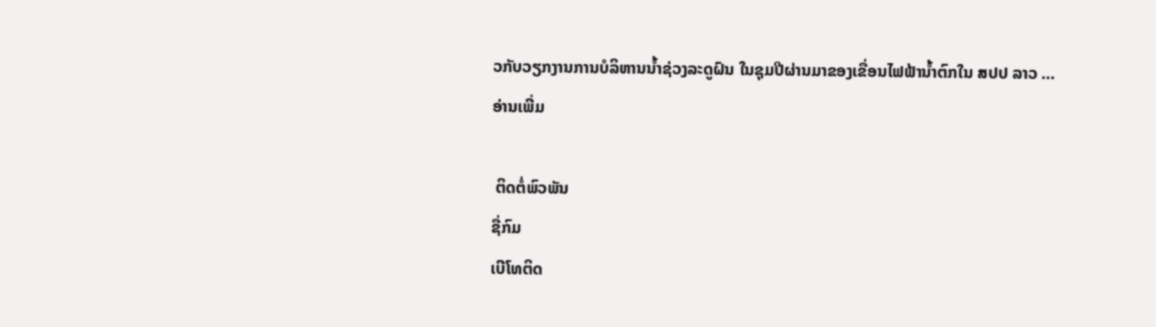ວກັບວຽກງານການບໍລິຫານນ້ຳຊ່ວງລະດູຝົນ ໃນຊຸມປີຜ່ານມາຂອງເຂື່ອນໄຟຟ້ານ້ຳຕົກໃນ ສປປ ລາວ …
ອ່ານເພີ່ມ

 ຕິດຕໍ່ພົວພັນ
ຊື່ກົມ
ເບີໂທຕິດ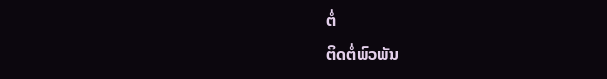ຕໍ່
ຕິດຕໍ່ພົວພັນ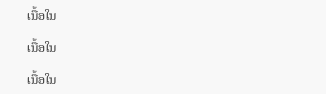ເນື້ອໃນ

ເນື້ອໃນ

ເນື້ອໃນ